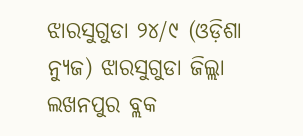ଝାରସୁଗୁଡା ୨୪/୯ (ଓଡ଼ିଶା ନ୍ୟୁଜ) ଝାରସୁଗୁଡା ଜିଲ୍ଲା ଲଖନପୁର ବ୍ଲକ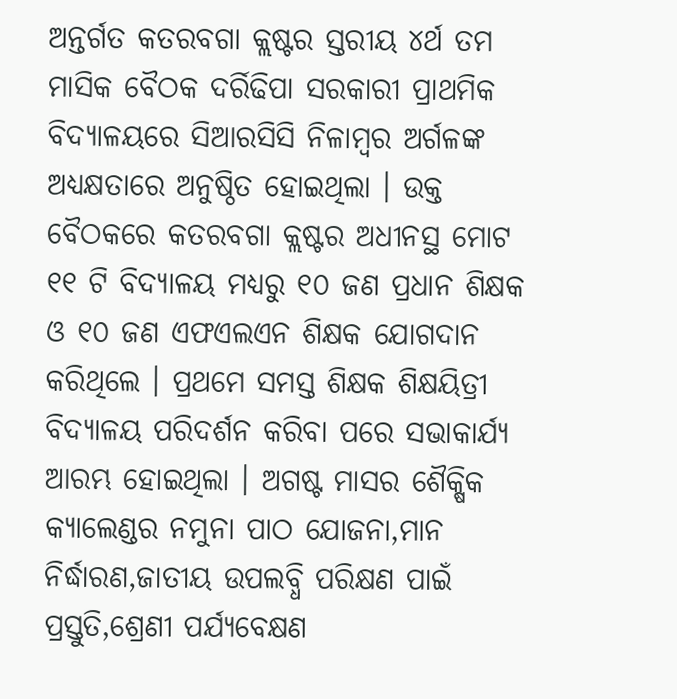ଅନ୍ତର୍ଗତ କତରବଗା କ୍ଲଷ୍ଟର ସ୍ତରୀୟ ୪ର୍ଥ ତମ ମାସିକ ବୈଠକ ଦର୍ରିଢିପା ସରକାରୀ ପ୍ରାଥମିକ ବିଦ୍ୟାଳୟରେ ସିଆରସିସି ନିଳାମ୍ବର ଅର୍ଗଳଙ୍କ ଅଧ୍ୟକ୍ଷତାରେ ଅନୁଷ୍ଠିତ ହୋଇଥିଲା । ଉକ୍ତ ବୈଠକରେ କତରବଗା କ୍ଲଷ୍ଟର ଅଧୀନସ୍ଥ ମୋଟ ୧୧ ଟି ବିଦ୍ୟାଳୟ ମଧ୍ୟରୁ ୧୦ ଜଣ ପ୍ରଧାନ ଶିକ୍ଷକ ଓ ୧୦ ଜଣ ଏଫଏଲଏନ ଶିକ୍ଷକ ଯୋଗଦାନ କରିଥିଲେ । ପ୍ରଥମେ ସମସ୍ତ ଶିକ୍ଷକ ଶିକ୍ଷୟିତ୍ରୀ ବିଦ୍ୟାଳୟ ପରିଦର୍ଶନ କରିବା ପରେ ସଭାକାର୍ଯ୍ୟ ଆରମ୍ଭ ହୋଇଥିଲା । ଅଗଷ୍ଟ ମାସର ଶୈକ୍ଷିକ କ୍ୟାଲେଣ୍ଡର ନମୁନା ପାଠ ଯୋଜନା,ମାନ ନିର୍ଦ୍ଧାରଣ,ଜାତୀୟ ଉପଲବ୍ଧି ପରିକ୍ଷଣ ପାଇଁ ପ୍ରସ୍ତୁତି,ଶ୍ରେଣୀ ପର୍ଯ୍ୟବେକ୍ଷଣ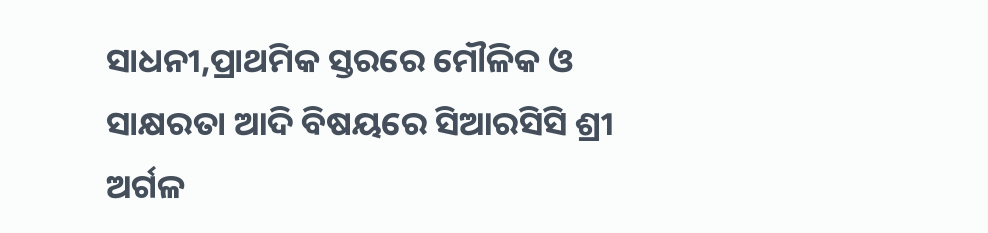ସାଧନୀ,ପ୍ରାଥମିକ ସ୍ତରରେ ମୌଳିକ ଓ ସାକ୍ଷରତା ଆଦି ବିଷୟରେ ସିଆରସିସି ଶ୍ରୀ ଅର୍ଗଳ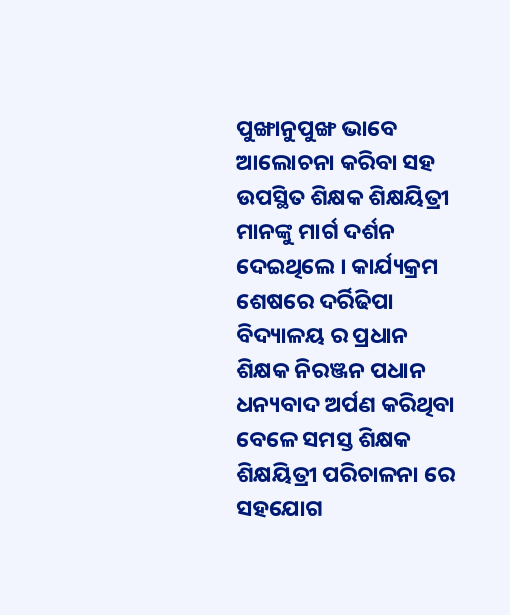ପୁଙ୍ଖାନୁପୁଙ୍ଖ ଭାବେ ଆଲୋଚନା କରିବା ସହ ଉପସ୍ଥିତ ଶିକ୍ଷକ ଶିକ୍ଷୟିତ୍ରୀ ମାନଙ୍କୁ ମାର୍ଗ ଦର୍ଶନ ଦେଇଥିଲେ । କାର୍ଯ୍ୟକ୍ରମ ଶେଷରେ ଦର୍ରିଢିପା ବିଦ୍ୟାଳୟ ର ପ୍ରଧାନ ଶିକ୍ଷକ ନିରଞ୍ଜନ ପଧାନ ଧନ୍ୟବାଦ ଅର୍ପଣ କରିଥିବା ବେଳେ ସମସ୍ତ ଶିକ୍ଷକ ଶିକ୍ଷୟିତ୍ରୀ ପରିଚାଳନା ରେ ସହଯୋଗ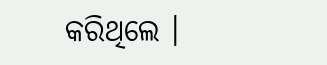କରିଥିଲେ ।